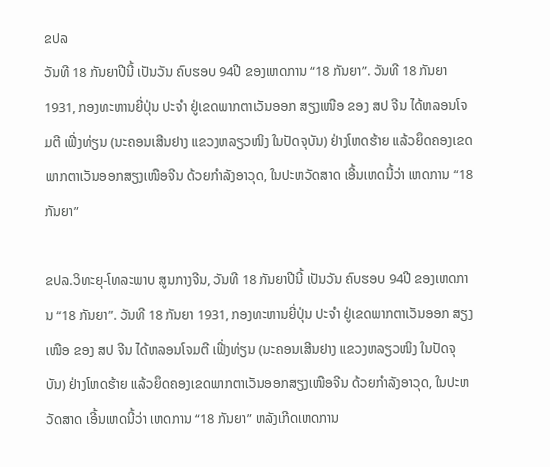ຂປລ
ວັນທີ 18 ກັນຍາປີນີ້ ເປັນວັນ ຄົບຮອບ 94ປີ ຂອງເຫດການ “18 ກັນຍາ”. ວັນທີ 18 ກັນຍາ 1931, ກອງທະຫານຍີ່ປຸ່ນ ປະຈຳ ຢູ່ເຂດພາກຕາເວັນອອກ ສຽງເໜືອ ຂອງ ສປ ຈີນ ໄດ້ຫລອນໂຈມຕີ ເຟີ່ງທ່ຽນ (ນະຄອນເສີນຢາງ ແຂວງຫລຽວໜິງ ໃນປັດຈຸບັນ) ຢ່າງໂຫດຮ້າຍ ແລ້ວຍຶດຄອງເຂດພາກຕາເວັນອອກສຽງເໜືອຈີນ ດ້ວຍກຳລັງອາວຸດ, ໃນປະຫວັດສາດ ເອີ້ນເຫດນີ້ວ່າ ເຫດການ “18 ກັນຍາ”

ຂປລ.ວິທະຍຸ-ໂທລະພາບ ສູນກາງຈີນ, ວັນທີ 18 ກັນຍາປີນີ້ ເປັນວັນ ຄົບຮອບ 94ປີ ຂອງເຫດການ “18 ກັນຍາ”. ວັນທີ 18 ກັນຍາ 1931, ກອງທະຫານຍີ່ປຸ່ນ ປະຈຳ ຢູ່ເຂດພາກຕາເວັນອອກ ສຽງເໜືອ ຂອງ ສປ ຈີນ ໄດ້ຫລອນໂຈມຕີ ເຟີ່ງທ່ຽນ (ນະຄອນເສີນຢາງ ແຂວງຫລຽວໜິງ ໃນປັດຈຸບັນ) ຢ່າງໂຫດຮ້າຍ ແລ້ວຍຶດຄອງເຂດພາກຕາເວັນອອກສຽງເໜືອຈີນ ດ້ວຍກຳລັງອາວຸດ, ໃນປະຫວັດສາດ ເອີ້ນເຫດນີ້ວ່າ ເຫດການ “18 ກັນຍາ” ຫລັງເກີດເຫດການ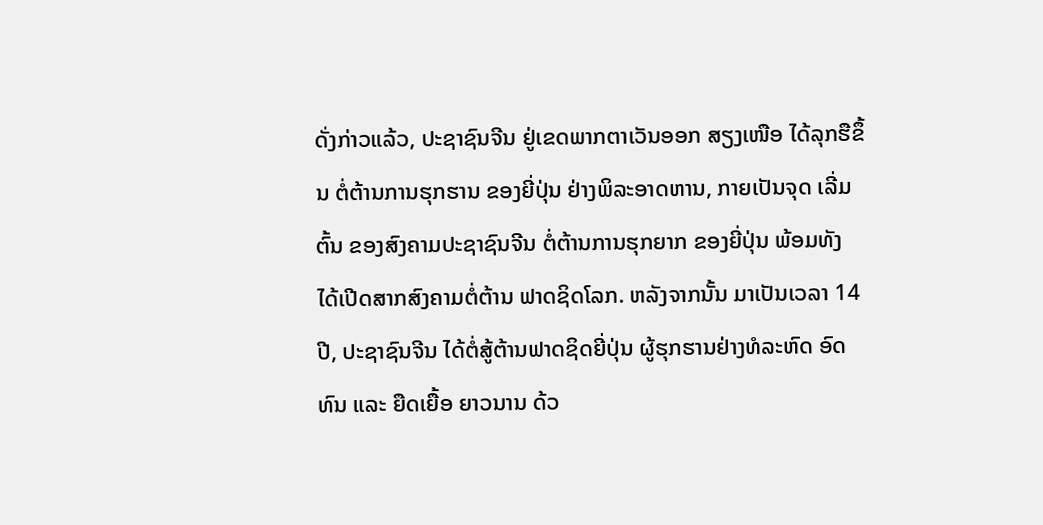ດັ່ງກ່າວແລ້ວ, ປະຊາຊົນຈີນ ຢູ່ເຂດພາກຕາເວັນອອກ ສຽງເໜືອ ໄດ້ລຸກຮືຂຶ້ນ ຕໍ່ຕ້ານການຮຸກຮານ ຂອງຍີ່ປຸ່ນ ຢ່າງພິລະອາດຫານ, ກາຍເປັນຈຸດ ເລີ່ມຕົ້ນ ຂອງສົງຄາມປະຊາຊົນຈີນ ຕໍ່ຕ້ານການຮຸກຍາກ ຂອງຍີ່ປຸ່ນ ພ້ອມທັງ ໄດ້ເປີດສາກສົງຄາມຕໍ່ຕ້ານ ຟາດຊິດໂລກ. ຫລັງຈາກນັ້ນ ມາເປັນເວລາ 14 ປີ, ປະຊາຊົນຈີນ ໄດ້ຕໍ່ສູ້ຕ້ານຟາດຊິດຍີ່ປຸ່ນ ຜູ້ຮຸກຮານຢ່າງທໍລະຫົດ ອົດທົນ ແລະ ຍືດເຍື້ອ ຍາວນານ ດ້ວ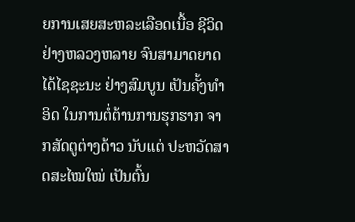ຍການເສຍສະຫລະເລືອດເນື້ອ ຊີວິດຢ່າງຫລວງຫລາຍ ຈົນສາມາດຍາດໄດ້ໄຊຊະນະ ຢ່າງສົມບູນ ເປັນຄັ້ງທຳອິດ ໃນການຕໍ່ຕ້ານການຮຸກຮາກ ຈາກສັດຕູຕ່າງດ້າວ ນັບແຕ່ ປະຫວັດສາດສະໄໝໃໝ່ ເປັນຕົ້ນ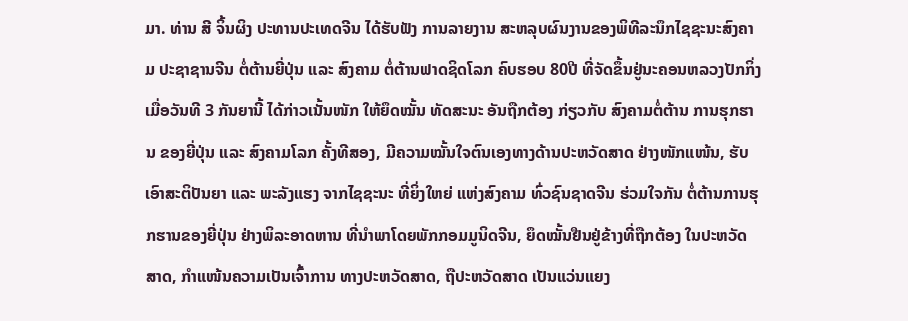ມາ. ທ່ານ ສີ ຈິ້ນຜິງ ປະທານປະເທດຈີນ ໄດ້ຮັບຟັງ ການລາຍງານ ສະຫລຸບຜົນງານຂອງພິທີລະນຶກໄຊຊະນະສົງຄາມ ປະຊາຊານຈີນ ຕໍ່ຕ້ານຍີ່ປຸ່ນ ແລະ ສົງຄາມ ຕໍ່ຕ້ານຟາດຊິດໂລກ ຄົບຮອບ 80ປີ ທີ່ຈັດຂຶ້ນຢູ່ນະຄອນຫລວງປັກກິ່ງ ເມື່ອວັນທີ 3 ກັນຍານີ້ ໄດ້ກ່າວເນັ້ນໜັກ ໃຫ້ຍຶດໝັ້ນ ທັດສະນະ ອັນຖືກຕ້ອງ ກ່ຽວກັບ ສົງຄາມຕໍ່ຕ້ານ ການຮຸກຮານ ຂອງຍີ່ປຸ່ນ ແລະ ສົງຄາມໂລກ ຄັ້ງທີສອງ, ມີຄວາມໝັ້ນໃຈຕົນເອງທາງດ້ານປະຫວັດສາດ ຢ່າງໜັກແໜ້ນ, ຮັບເອົາສະຕິປັນຍາ ແລະ ພະລັງແຮງ ຈາກໄຊຊະນະ ທີ່ຍິ່ງໃຫຍ່ ແຫ່ງສົງຄາມ ທົ່ວຊົນຊາດຈີນ ຮ່ວມໃຈກັນ ຕໍ່ຕ້ານການຮຸກຮານຂອງຍີ່ປຸ່ນ ຢ່າງພິລະອາດຫານ ທີ່ນຳພາໂດຍພັກກອມມູນິດຈີນ, ຍຶດໝັ້ນຢືນຢູ່ຂ້າງທີ່ຖືກຕ້ອງ ໃນປະຫວັດສາດ, ກຳແໜ້ນຄວາມເປັນເຈົ້າການ ທາງປະຫວັດສາດ, ຖືປະຫວັດສາດ ເປັນແວ່ນແຍງ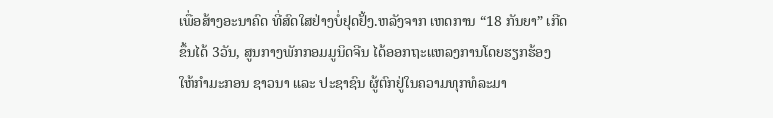ເພື່ອສ້າງອະນາຄົດ ທີ່ສົດໃສຢ່າງບໍ່ຢຸດຢັ້ງ.ຫລັງຈາກ ເຫດການ “18 ກັນຍາ” ເກີດຂຶ້ນໄດ້ 3ວັນ, ສູນກາງພັກກອມມູນິດຈີນ ໄດ້ອອກຖະແຫລງການໂດຍຮຽກຮ້ອງ ໃຫ້ກຳມະກອນ ຊາວນາ ແລະ ປະຊາຊົນ ຜູ້ຕົກຢູ່ໃນຄວາມທຸກທໍລະມາ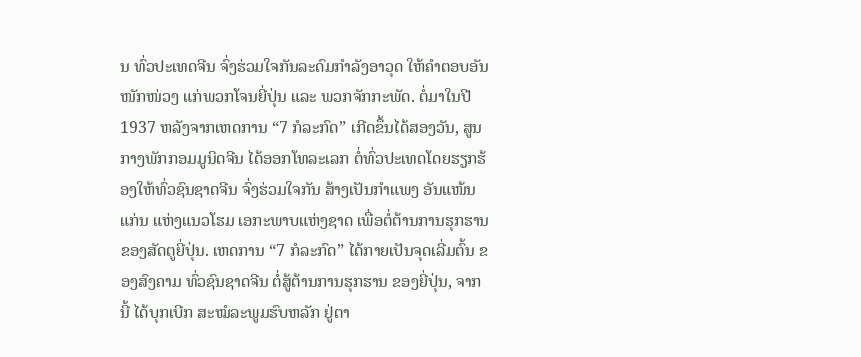ນ ທົ່ວປະເທດຈີນ ຈົ່ງຮ່ວມໃຈກັນລະດົມກຳລັງອາວຸດ ໃຫ້ຄຳຕອບອັນໜັກໜ່ວງ ແກ່ພວກໂຈນຍີ່ປຸ່ນ ແລະ ພວກຈັກກະພັດ. ຕໍ່ມາໃນປີ 1937 ຫລັງຈາກເຫດການ “7 ກໍລະກົດ” ເກີດຂຶ້ນໄດ້ສອງວັນ, ສູນກາງພັກກອມມູນິດຈີນ ໄດ້ອອກໂທລະເລກ ຕໍ່ທົ່ວປະເທດໂດຍຮຽກຮ້ອງໃຫ້ທົ່ວຊົນຊາດຈີນ ຈົ່ງຮ່ວມໃຈກັນ ສ້າງເປັນກຳແພງ ອັນແໜ້ນແກ່ນ ແຫ່ງແນວໂຮມ ເອກະພາບແຫ່ງຊາດ ເພື່ອຕໍ່ຕ້ານການຮຸກຮານ ຂອງສັດຕູຍີ່ປຸ່ນ. ເຫດການ “7 ກໍລະກົດ” ໄດ້ກາຍເປັນຈຸດເລີ່ມຕົ້ນ ຂອງສົງຄາມ ທົ່ວຊົນຊາດຈີນ ຕໍ່ສູ້ຕ້ານການຮຸກຮານ ຂອງຍີ່ປຸ່ນ, ຈາກນີ້ ໄດ້ບຸກເບີກ ສະໝໍລະພູມຮົບຫລັກ ຢູ່ຕາ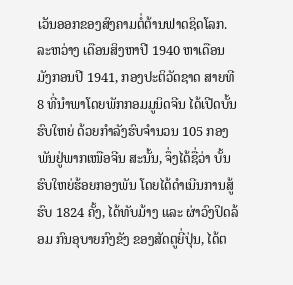ເວັນອອກຂອງສົງຄາມຕໍ່ຕ້ານຟາດຊິດໂລກ. ລະຫວ່າງ ເດືອນສິງຫາປີ 1940 ຫາເດືອນມັງກອນປີ 1941, ກອງປະຕິວັດຊາດ ສາຍທີ 8 ທີ່ນຳພາໂດຍພັກກອມມູນິດຈີນ ໄດ້ເປີດບັ້ນຮົບໃຫຍ່ ດ້ວຍກຳລັງຮົບຈຳນວນ 105 ກອງພັນຢູ່ພາກເໜືອຈີນ ສະນັ້ນ, ຈຶ່ງໄດ້ຊື່ວ່າ ບັ້ນຮົບໃຫຍ່ຮ້ອຍກອງພັນ ໂດຍໄດ້ດຳເນີນການສູ້ຮົບ 1824 ຄັ້ງ, ໄດ້ທັບມ້າງ ແລະ ຜ່າວົງປິດລ້ອມ ກົນອຸບາຍກົງຂັງ ຂອງສັດຕູຍີ່ປຸ່ນ, ໄດ້ຕ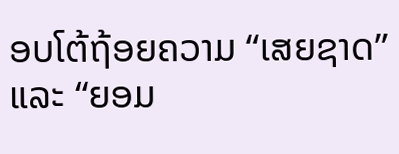ອບໂຕ້ຖ້ອຍຄວາມ “ເສຍຊາດ” ແລະ “ຍອມ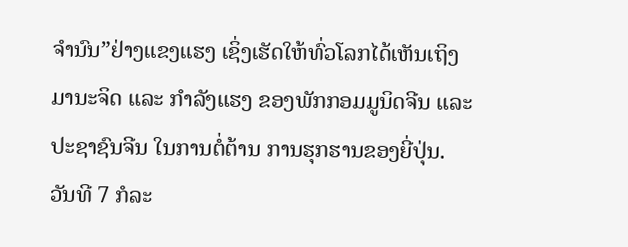ຈຳນົນ”ຢ່າງແຂງແຮງ ເຊິ່ງເຮັດໃຫ້ທົ່ວໂລກໄດ້ເຫັນເຖິງມານະຈິດ ແລະ ກຳລັງແຮງ ຂອງພັກກອມມູນິດຈີນ ແລະ ປະຊາຊົນຈີນ ໃນການຕໍ່ຕ້ານ ການຮຸກຮານຂອງຍີ່ປຸ່ນ. ວັນທີ 7 ກໍລະ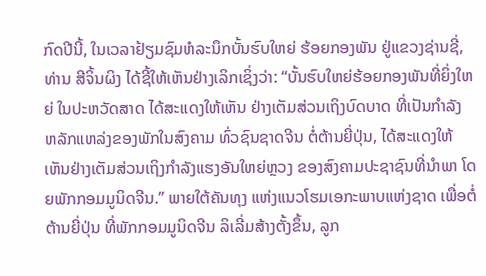ກົດປີນີ້, ໃນເວລາຢ້ຽມຊົມຫໍລະນຶກບັ້ນຮົບໃຫຍ່ ຮ້ອຍກອງພັນ ຢູ່ແຂວງຊ່ານຊີ່, ທ່ານ ສີຈິ້ນຜິງ ໄດ້ຊີ້ໃຫ້ເຫັນຢ່າງເລິກເຊິ່ງວ່າ: “ບັ້ນຮົບໃຫຍ່ຮ້ອຍກອງພັນທີ່ຍິ່ງໃຫຍ່ ໃນປະຫວັດສາດ ໄດ້ສະແດງໃຫ້ເຫັນ ຢ່າງເຕັມສ່ວນເຖິງບົດບາດ ທີ່ເປັນກຳລັງ ຫລັກແຫລ່ງຂອງພັກໃນສົງຄາມ ທົ່ວຊົນຊາດຈີນ ຕໍ່ຕ້ານຍີ່ປຸ່ນ, ໄດ້ສະແດງໃຫ້ເຫັນຢ່າງເຕັມສ່ວນເຖິງກຳລັງແຮງອັນໃຫຍ່ຫຼວງ ຂອງສົງຄາມປະຊາຊົນທີ່ນຳພາ ໂດຍພັກກອມມູນິດຈີນ.” ພາຍໃຕ້ຄັນທຸງ ແຫ່ງແນວໂຮມເອກະພາບແຫ່ງຊາດ ເພື່ອຕໍ່ຕ້ານຍີ່ປຸ່ນ ທີ່ພັກກອມມູນິດຈີນ ລິເລີ່ມສ້າງຕັ້ງຂຶ້ນ, ລູກ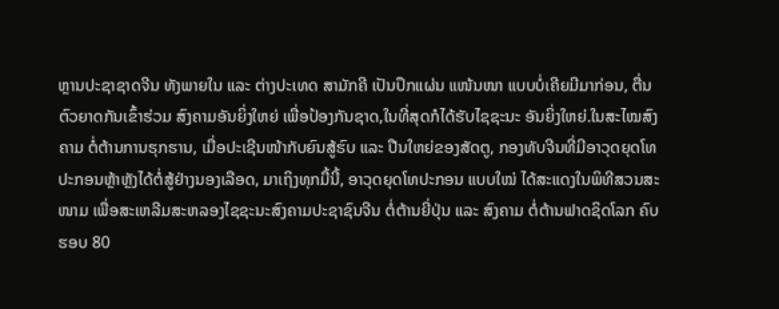ຫຼານປະຊາຊາດຈີນ ທັງພາຍໃນ ແລະ ຕ່າງປະເທດ ສາມັກຄີ ເປັນປຶກແຜ່ນ ແໜ້ນໜາ ແບບບໍ່ເຄີຍມີມາກ່ອນ, ຕື່ນຕົວຍາດກັນເຂົ້າຮ່ວມ ສົງຄາມອັນຍິ່ງໃຫຍ່ ເພື່ອປ້ອງກັນຊາດ,ໃນທີ່ສຸດກໍໄດ້ຮັບໄຊຊະນະ ອັນຍິ່ງໃຫຍ່.ໃນສະໄໝສົງຄາມ ຕໍ່ຕ້ານການຮຸກຮານ, ເມື່ອປະເຊີນໜ້າກັບຍົນສູ້ຮົບ ແລະ ປືນໃຫຍ່ຂອງສັດຕູ, ກອງທັບຈີນທີ່ມີອາວຸດຍຸດໂທປະກອນຫຼ້າຫຼັງໄດ້ຕໍ່ສູ້ຢ່າງນອງເລືອດ, ມາເຖິງທຸກມື້ນີ້, ອາວຸດຍຸດໂທປະກອນ ແບບໃໝ່ ໄດ້ສະແດງໃນພິທີສວນສະໜາມ ເພື່ອສະເຫລີມສະຫລອງໄຊຊະນະສົງຄາມປະຊາຊົນຈີນ ຕໍ່ຕ້ານຍີ່ປຸ່ນ ແລະ ສົງຄາມ ຕໍ່ຕ້ານຟາດຊິດໂລກ ຄົບຮອບ 80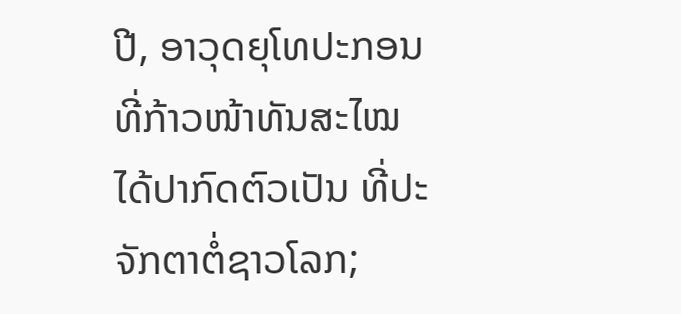ປີ, ອາວຸດຍຸໂທປະກອນທີ່ກ້າວໜ້າທັນສະໄໝ ໄດ້ປາກົດຕົວເປັນ ທີ່ປະຈັກຕາຕໍ່ຊາວໂລກ;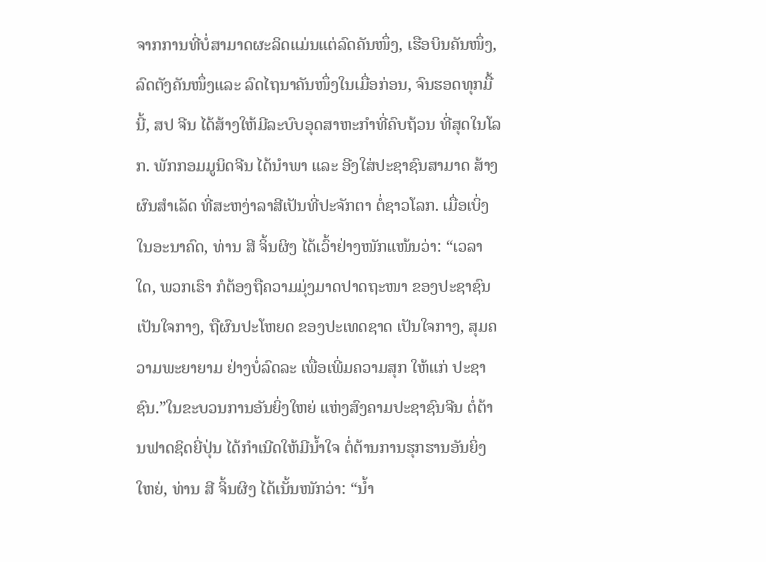ຈາກການທີ່ບໍ່ສາມາດຜະລິດແມ່ນແຕ່ລົດຄັນໜຶ່ງ, ເຮືອບິນຄັນໜຶ່ງ, ລົດຕັງຄັນໜຶ່ງແລະ ລົດໄຖນາຄັນໜຶ່ງໃນເມື່ອກ່ອນ, ຈົນຮອດທຸກມື້ນີ້, ສປ ຈີນ ໄດ້ສ້າງໃຫ້ມີລະບົບອຸດສາຫະກຳທີ່ຄົບຖ້ວນ ທີ່ສຸດໃນໂລກ. ພັກກອມມູນິດຈີນ ໄດ້ນຳພາ ແລະ ອີງໃສ່ປະຊາຊົນສາມາດ ສ້າງຜົນສຳເລັດ ທີ່ສະຫງ່າລາສີເປັນທີ່ປະຈັກຕາ ຕໍ່ຊາວໂລກ. ເມື່ອເບິ່ງໃນອະນາຄົດ, ທ່ານ ສີ ຈິ້ນຜິງ ໄດ້ເວົ້າຢ່າງໜັກແໜ້ນວ່າ: “ເວລາໃດ, ພວກເຮົາ ກໍຕ້ອງຖືຄວາມມຸ່ງມາດປາດຖະໜາ ຂອງປະຊາຊົນ ເປັນໃຈກາງ, ຖືຜົນປະໂຫຍດ ຂອງປະເທດຊາດ ເປັນໃຈກາງ, ສຸມຄວາມພະຍາຍາມ ຢ່າງບໍ່ລົດລະ ເພື່ອເພີ່ມຄວາມສຸກ ໃຫ້ແກ່ ປະຊາຊົນ.”ໃນຂະບວນການອັນຍິ່ງໃຫຍ່ ແຫ່ງສົງຄາມປະຊາຊົນຈີນ ຕໍ່ຕ້ານຟາດຊິດຍີ່ປຸ່ນ ໄດ້ກຳເນີດໃຫ້ມີນ້ຳໃຈ ຕໍ່ຕ້ານການຮຸກຮານອັນຍິ່ງໃຫຍ່, ທ່ານ ສີ ຈິ້ນຜິງ ໄດ້ເນັ້ນໜັກວ່າ: “ນ້ຳ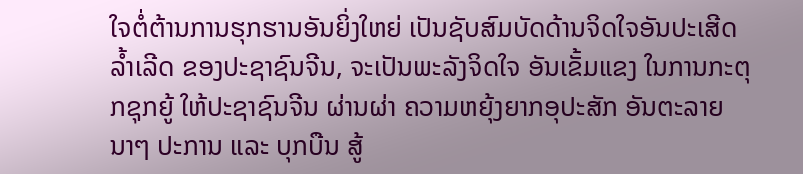ໃຈຕໍ່ຕ້ານການຮຸກຮານອັນຍິ່ງໃຫຍ່ ເປັນຊັບສົມບັດດ້ານຈິດໃຈອັນປະເສີດລ້ຳເລີດ ຂອງປະຊາຊົນຈີນ, ຈະເປັນພະລັງຈິດໃຈ ອັນເຂັ້ມແຂງ ໃນການກະຕຸກຊຸກຍູ້ ໃຫ້ປະຊາຊົນຈີນ ຜ່ານຜ່າ ຄວາມຫຍຸ້ງຍາກອຸປະສັກ ອັນຕະລາຍນາໆ ປະການ ແລະ ບຸກບືນ ສູ້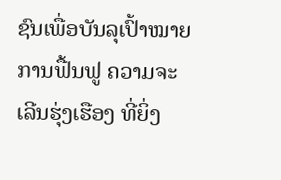ຊົນເພື່ອບັນລຸເປົ້າໝາຍການຟື້ນຟູ ຄວາມຈະເລີນຮຸ່ງເຮືອງ ທີ່ຍິ່ງ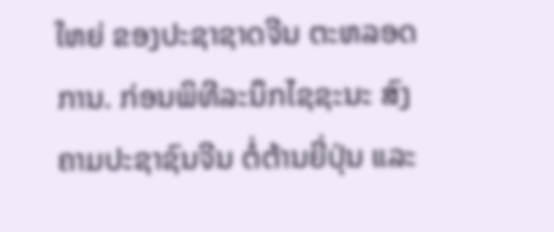ໃຫຍ່ ຂອງປະຊາຊາດຈີນ ຕະຫລອດການ. ກ່ອນພິທີລະນຶກໄຊຊະນະ ສົງຄາມປະຊາຊົນຈີນ ຕໍ່ຕ້ານຍີ່ປຸ່ນ ແລະ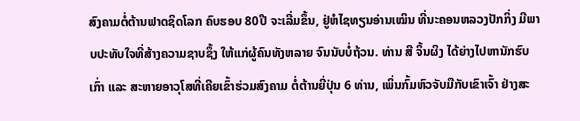ສົງຄາມຕໍ່ຕ້ານຟາດຊິດໂລກ ຄົບຮອບ 80ປີ ຈະເລີ່ມຂຶ້ນ, ຢູ່ຫໍໄຊທຽນອ່ານເໝິນ ທີ່ນະຄອນຫລວງປັກກິ່ງ ມີພາບປະທັບໃຈທີ່ສ້າງຄວາມຊາບຊຶ້ງ ໃຫ້ແກ່ຜູ້ຄົນທັງຫລາຍ ຈົນນັບບໍ່ຖ້ວນ. ທ່ານ ສີ ຈິ້ນຜິງ ໄດ້ຍ່າງໄປຫານັກຮົບເກົ່າ ແລະ ສະຫາຍອາວຸໂສທີ່ເຄີຍເຂົ້າຮ່ວມສົງຄາມ ຕໍ່ຕ້ານຍີ່ປຸ່ນ 6 ທ່ານ, ເພິ່ນກົ້ມຫົວຈັບມືກັບເຂົາເຈົ້າ ຢ່າງສະ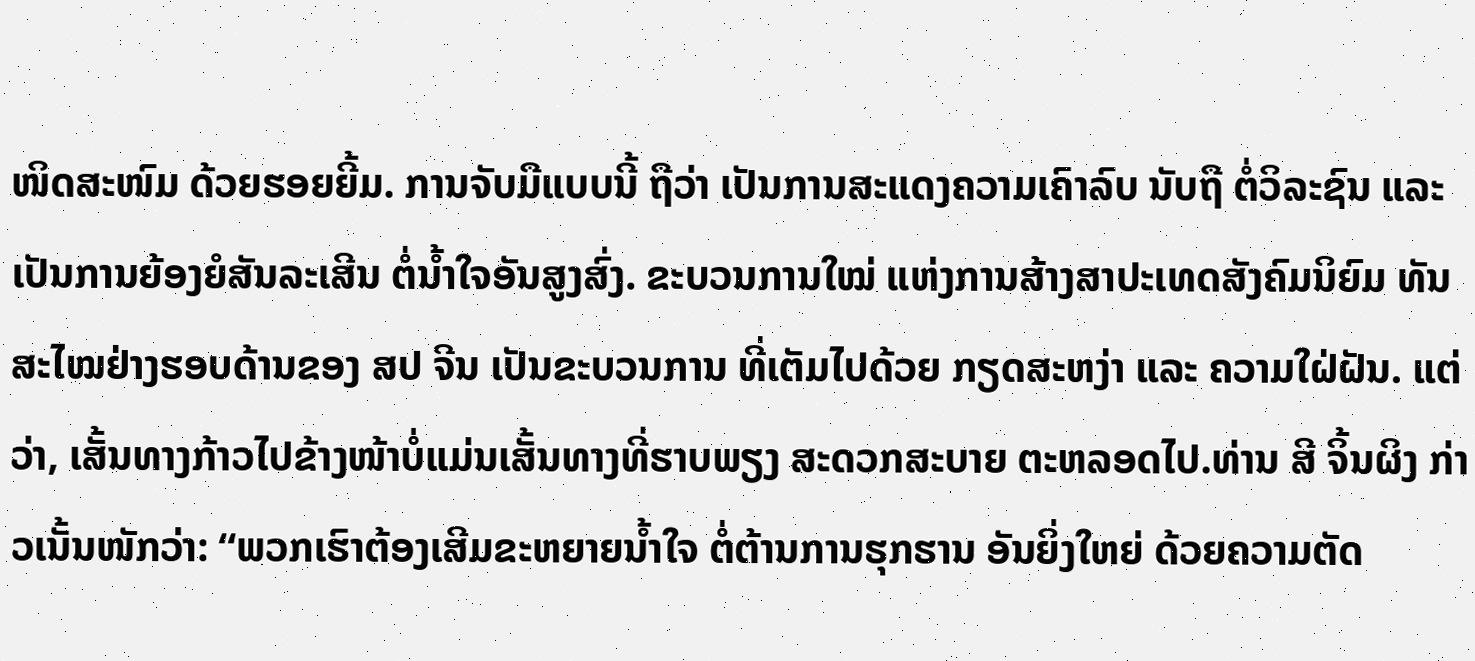ໜິດສະໜົມ ດ້ວຍຮອຍຍີ້ມ. ການຈັບມືແບບນີ້ ຖືວ່າ ເປັນການສະແດງຄວາມເຄົາລົບ ນັບຖື ຕໍ່ວິລະຊົນ ແລະ ເປັນການຍ້ອງຍໍສັນລະເສີນ ຕໍ່ນ້ຳໃຈອັນສູງສົ່ງ. ຂະບວນການໃໝ່ ແຫ່ງການສ້າງສາປະເທດສັງຄົມນິຍົມ ທັນສະໄໝຢ່າງຮອບດ້ານຂອງ ສປ ຈີນ ເປັນຂະບວນການ ທີ່ເຕັມໄປດ້ວຍ ກຽດສະຫງ່າ ແລະ ຄວາມໃຝ່ຝັນ. ແຕ່ວ່າ, ເສັ້ນທາງກ້າວໄປຂ້າງໜ້າບໍ່ແມ່ນເສັ້ນທາງທີ່ຮາບພຽງ ສະດວກສະບາຍ ຕະຫລອດໄປ.ທ່ານ ສີ ຈິ້ນຜິງ ກ່າວເນັ້ນໜັກວ່າ: “ພວກເຮົາຕ້ອງເສີມຂະຫຍາຍນ້ຳໃຈ ຕໍ່ຕ້ານການຮຸກຮານ ອັນຍິ່ງໃຫຍ່ ດ້ວຍຄວາມຕັດ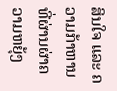ສິນໃຈ ແລະ ຄວາມກ້າຫານ ທີ່ຜ່ານຜ່າຄວາມຫຍຸ້ງ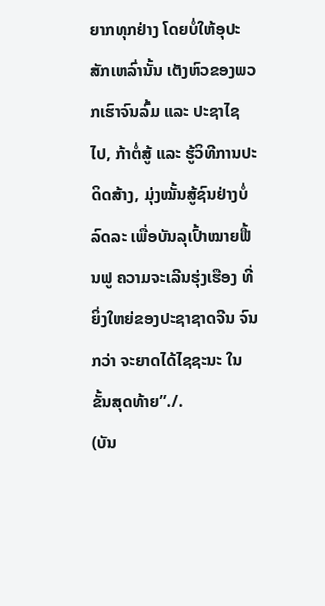ຍາກທຸກຢ່າງ ໂດຍບໍ່ໃຫ້ອຸປະສັກເຫລົ່ານັ້ນ ເຕັງຫົວຂອງພວກເຮົາຈົນລົ້ມ ແລະ ປະຊາໄຊໄປ, ກ້າຕໍ່ສູ້ ແລະ ຮູ້ວິທີການປະດິດສ້າງ, ມຸ່ງໝັ້ນສູ້ຊົນຢ່າງບໍ່ລົດລະ ເພື່ອບັນລຸເປົ້າໝາຍຟື້ນຟູ ຄວາມຈະເລີນຮຸ່ງເຮືອງ ທີ່ຍິ່ງໃຫຍ່ຂອງປະຊາຊາດຈີນ ຈົນກວ່າ ຈະຍາດໄດ້ໄຊຊະນະ ໃນຂັ້ນສຸດທ້າຍ”./.
(ບັນ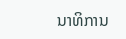ນາທິການ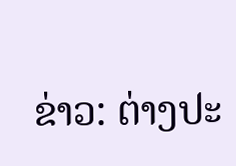ຂ່າວ: ຕ່າງປະ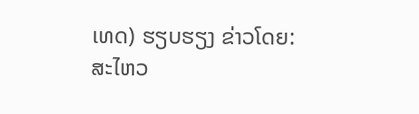ເທດ) ຮຽບຮຽງ ຂ່າວໂດຍ: ສະໄຫວ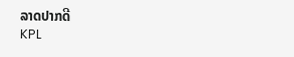ລາດປາກດີ
KPL